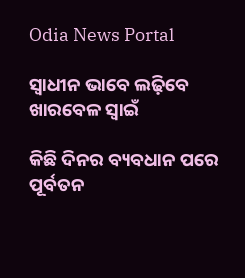Odia News Portal

ସ୍ୱାଧୀନ ଭାବେ ଲଢ଼ିବେ ଖାରବେଳ ସ୍ୱାଇଁ

କିଛି ଦିନର ବ୍ୟବଧାନ ପରେ ପୂର୍ବତନ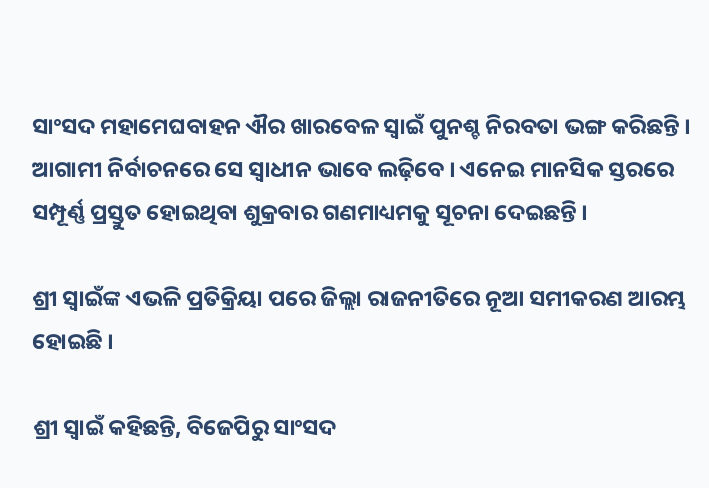ସାଂସଦ ମହାମେଘବାହନ ଐର ଖାରବେଳ ସ୍ୱାଇଁ ପୁନଶ୍ଚ ନିରବତା ଭଙ୍ଗ କରିଛନ୍ତି । ଆଗାମୀ ନିର୍ବାଚନରେ ସେ ସ୍ୱାଧୀନ ଭାବେ ଲଢ଼ିବେ । ଏନେଇ ମାନସିକ ସ୍ତରରେ ସମ୍ପୂର୍ଣ୍ଣ ପ୍ରସ୍ତୁତ ହୋଇଥିବା ଶୁକ୍ରବାର ଗଣମାଧ୍ୟମକୁ ସୂଚନା ଦେଇଛନ୍ତି ।

ଶ୍ରୀ ସ୍ୱାଇଁଙ୍କ ଏଭଳି ପ୍ରତିକ୍ରିୟା ପରେ ଜିଲ୍ଲା ରାଜନୀତିରେ ନୂଆ ସମୀକରଣ ଆରମ୍ଭ ହୋଇଛି ।

ଶ୍ରୀ ସ୍ୱାଇଁ କହିଛନ୍ତି, ବିଜେପିରୁ ସାଂସଦ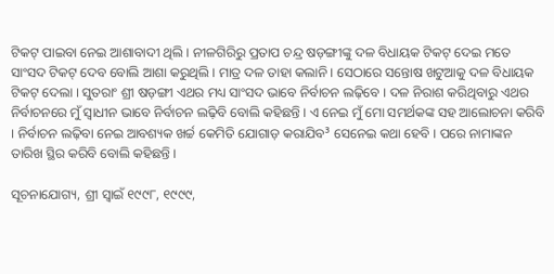ଟିକଟ୍ ପାଇବା ନେଇ ଆଶାବାଦୀ ଥିଲି । ନୀଳଗିରିରୁ ପ୍ରତାପ ଚନ୍ଦ୍ର ଷଡ଼ଙ୍ଗୀଙ୍କୁ ଦଳ ବିଧାୟକ ଟିକଟ୍ ଦେଇ ମତେ ସାଂସଦ ଟିକଟ୍ ଦେବ ବୋଲି ଆଶା କରୁଥିଲି । ମାତ୍ର ଦଳ ତାହା କଲାନି । ସେଠାରେ ସନ୍ତୋଷ ଖଟୁଆକୁ ଦଳ ବିଧାୟକ ଟିକଟ୍ ଦେଲା । ସୁତରାଂ ଶ୍ରୀ ଷଡ଼ଙ୍ଗୀ ଏଥର ମଧ୍ୟ ସାଂସଦ ଭାବେ ନିର୍ବାଚନ ଲଢ଼ିବେ । ଦଳ ନିରାଶ କରିଥିବାରୁ ଏଥର ନିର୍ବାଚନରେ ମୁଁ ସ୍ୱାଧୀନ ଭାବେ ନିର୍ବାଚନ ଲଢ଼ିବି ବୋଲି କହିଛନ୍ତି । ଏ ନେଇ ମୁଁ ମୋ ସମର୍ଥକଙ୍କ ସହ ଆଲୋଚନା କରିବି । ନିର୍ବାଚନ ଲଢ଼ିବା ନେଇ ଆବଶ୍ୟକ ଖର୍ଚ୍ଚ କେମିତି ଯୋଗାଡ଼ କରାଯିବ³ ସେନେଇ କଥା ହେବି । ପରେ ନାମାଙ୍କନ ତାରିଖ ସ୍ଥିର କରିବି ବୋଲି କହିଛନ୍ତି ।

ସୂଚନାଯୋଗ୍ୟ, ଶ୍ରୀ ସ୍ୱାଇଁ ୧୯୯୮, ୧୯୯୯,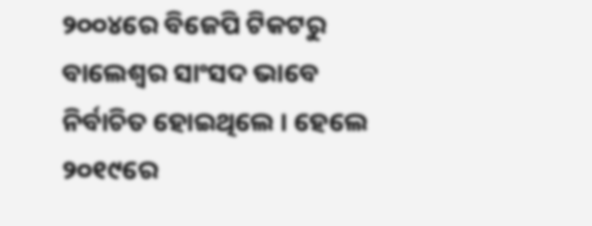୨୦୦୪ରେ ବିଜେପି ଟିକଟରୁ ବାଲେଶ୍ୱର ସାଂସଦ ଭାବେ ନିର୍ବାଚିତ ହୋଇଥିଲେ । ହେଲେ ୨୦୧୯ରେ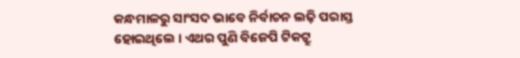କନ୍ଧମାଳରୁ ସାଂସଦ ଭାବେ ନିର୍ବାଚନ ଲଢ଼ି ପରାସ୍ତ ହୋଇଥିଲେ । ଏଥର ପୁଣି ବିଜେପି ଟିକଟ୍ରୁ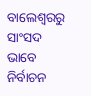ବାଲେଶ୍ୱରରୁ ସାଂସଦ ଭାବେ ନିର୍ବାଚନ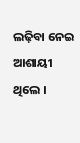ଲଢ଼ିବା ନେଇ ଆଶାୟୀ ଥିଲେ ।